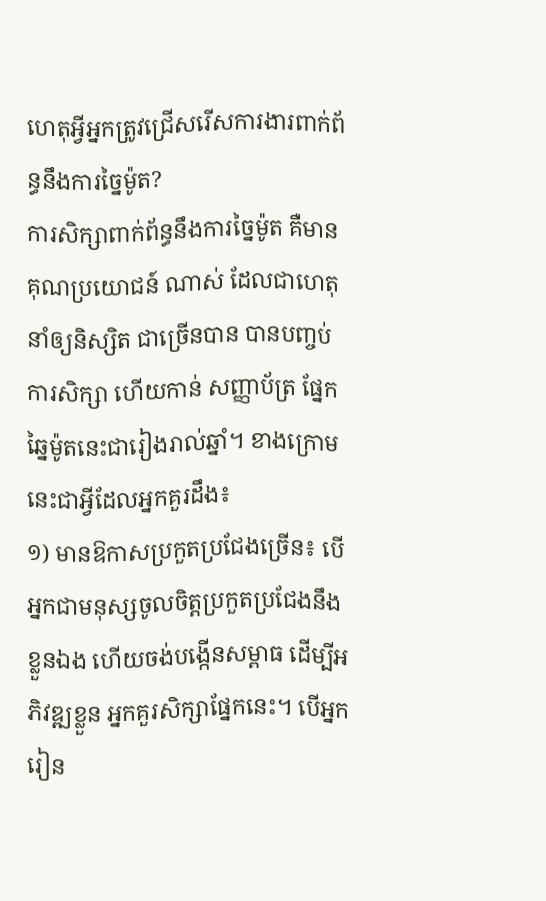ហេតុអ្វីអ្នកត្រូវជ្រើសរើសការងារពាក់ព័ន្ធនឹងការច្នៃម៉ូត?
ការសិក្សាពាក់ព័ន្ធនឹងការច្នៃម៉ូត គឺមានគុណប្រយោជន៍ ណាស់ ដែលជាហេតុនាំឲ្យនិស្សិត ជាច្រើនបាន បានបញ្ចប់ការសិក្សា ហើយកាន់ សញ្ញាប័ត្រ ផ្នែកឆ្នៃម៉ូតនេះជារៀងរាល់ឆ្នាំ។ ខាងក្រោមនេះជាអ្វីដែលអ្នកគួរដឹង៖
១) មានឱកាសប្រកួតប្រជែងច្រើន៖ បើអ្នកជាមនុស្សចូលចិត្តប្រកួតប្រជែងនឹងខ្លួនឯង ហើយចង់បង្កើនសម្ពាធ ដើម្បីអភិវឌ្ឍខ្លួន អ្នកគួរសិក្សាផ្នែកនេះ។ បើអ្នករៀន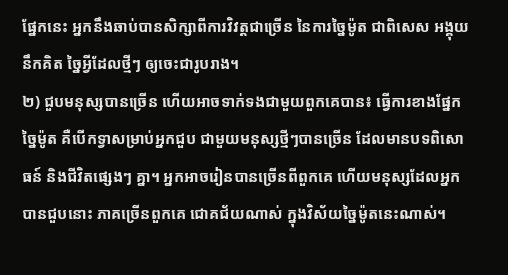ផ្នែកនេះ អ្នកនឹងឆាប់បានសិក្សាពីការវិវត្តជាច្រើន នៃការច្នៃម៉ូត ជាពិសេស អង្គុយ នឹកគិត ច្នៃអ្វីដែលថ្មីៗ ឲ្យចេះជារូបរាង។
២) ជួបមនុស្សបានច្រើន ហើយអាចទាក់ទងជាមួយពួកគេបាន៖ ធ្វើការខាងផ្នែកច្នៃម៉ូត គឺបើកទ្វាសម្រាប់អ្នកជួប ជាមួយមនុស្សថ្មីៗបានច្រើន ដែលមានបទពិសោធន៍ និងជីវិតផ្សេងៗ គ្នា។ អ្នកអាចរៀនបានច្រើនពីពួកគេ ហើយមនុស្សដែលអ្នកបានជួបនោះ ភាគច្រើនពួកគេ ជោគជ័យណាស់ ក្នុងវិស័យច្នៃម៉ូតនេះណាស់។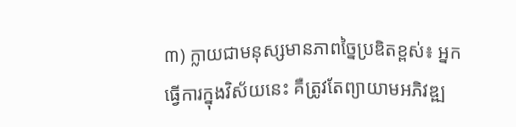៣) ក្លាយជាមនុស្សមានភាពច្នៃប្រឌិតខ្ពស់៖ អ្នកធ្វើការក្នុងវិស័យនេះ គឺត្រូវតែព្យាយាមអភិវឌ្ឍ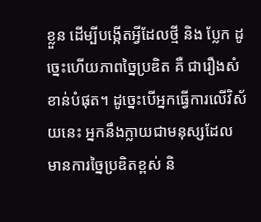ខ្លួន ដើម្បីបង្កើតអ្វីដែលថ្មី និង ប្លែក ដូច្នេះហើយភាពច្នៃប្រឌិត គឺ ជារឿងសំខាន់បំផុត។ ដូច្នេះបើអ្នកធ្វើការលើវិស័យនេះ អ្នកនឹងក្លាយជាមនុស្សដែលមានការច្នៃប្រឌិតខ្ពស់ និ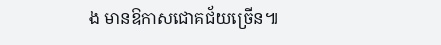ង មានឱកាសជោគជ័យច្រើន៕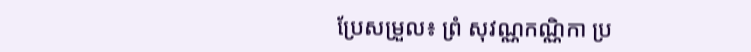ប្រែសម្រួល៖ ព្រំ សុវណ្ណកណ្ណិកា ប្រ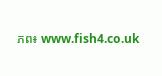ភព៖ www.fish4.co.uk